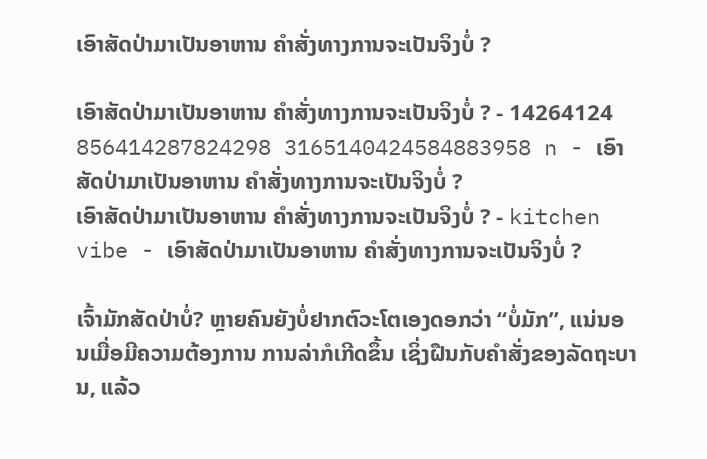ເອົາສັດປ່າມາເປັນອາຫານ ຄຳສັ່ງທາງການຈະເປັນຈິງບໍ່ ?

ເອົາສັດປ່າມາເປັນອາຫານ ຄຳສັ່ງທາງການຈະເປັນຈິງບໍ່ ? - 14264124 856414287824298 3165140424584883958 n - ເອົາສັດປ່າມາເປັນອາຫານ ຄຳສັ່ງທາງການຈະເປັນຈິງບໍ່ ?
ເອົາສັດປ່າມາເປັນອາຫານ ຄຳສັ່ງທາງການຈະເປັນຈິງບໍ່ ? - kitchen vibe - ເອົາສັດປ່າມາເປັນອາຫານ ຄຳສັ່ງທາງການຈະເປັນຈິງບໍ່ ?

ເຈົ້າມັກສັດປ່າບໍ່? ຫຼາຍຄົນຍັງບໍ່ຢາກຕົວະໂຕເອງດອກວ່າ “ບໍ່ມັກ”, ແນ່ນອນເມື່ອມີຄວາມຕ້ອງການ ການລ່າກໍເກີດຂຶ້ນ ເຊິ່ງຝືນກັບຄຳສັ່ງຂອງລັດຖະບານ, ແລ້ວ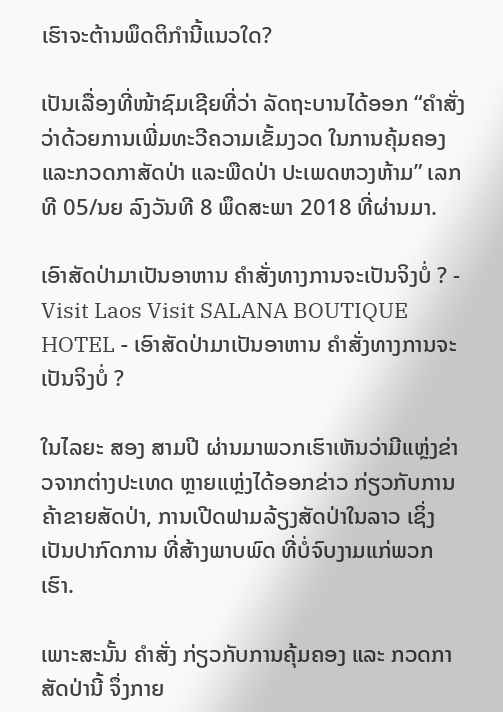ເຮົາຈະຕ້ານພຶດຕິກຳນີ້ແນວໃດ?

ເປັນເລື່ອງທີ່ໜ້າຊົມເຊີຍທີ່ວ່າ ລັດຖະບານໄດ້ອອກ “ຄຳສັ່ງວ່າດ້ວຍການເພີ່ມທະວີຄວາມເຂັ້ມງວດ ໃນການຄຸ້ມຄອງ ແລະກວດກາສັດປ່າ ແລະພືດປ່າ ປະເພດຫວງຫ້າມ” ເລກທີ 05/ນຍ ລົງວັນທີ 8 ພຶດສະພາ 2018 ທີ່ຜ່ານມາ.

ເອົາສັດປ່າມາເປັນອາຫານ ຄຳສັ່ງທາງການຈະເປັນຈິງບໍ່ ? - Visit Laos Visit SALANA BOUTIQUE HOTEL - ເອົາສັດປ່າມາເປັນອາຫານ ຄຳສັ່ງທາງການຈະເປັນຈິງບໍ່ ?

ໃນໄລຍະ ສອງ ສາມປີ ຜ່ານມາພວກເຮົາເຫັນວ່າມີແຫຼ່ງຂ່າວຈາກຕ່າງປະເທດ ຫຼາຍແຫຼ່ງໄດ້ອອກຂ່າວ ກ່ຽວກັບການຄ້າຂາຍສັດປ່າ, ການເປີດຟາມລ້ຽງສັດປ່າໃນລາວ ເຊິ່ງເປັນປາກົດການ ທີ່ສ້າງພາບພົດ ທີ່ບໍ່ຈົບງາມແກ່ພວກເຮົາ.

ເພາະສະນັ້ນ ຄຳສັ່ງ ກ່ຽວກັບການຄຸ້ມຄອງ ແລະ ກວດກາສັດປ່ານີ້ ຈຶ່ງກາຍ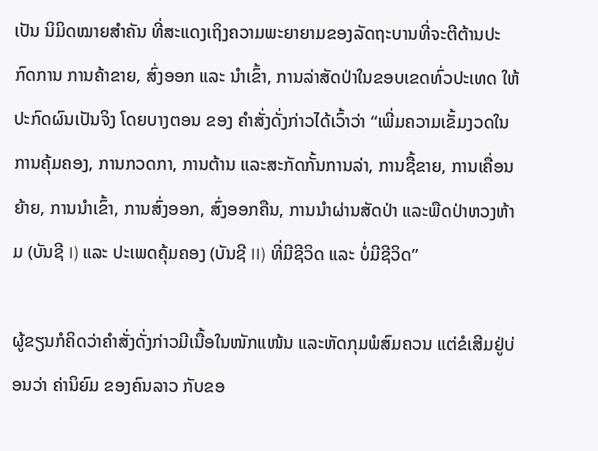ເປັນ ນິມິດໝາຍສຳຄັນ ທີ່ສະແດງເຖິງຄວາມພະຍາຍາມຂອງລັດຖະບານທີ່ຈະຕີຕ້ານປະກົດການ ການຄ້າຂາຍ, ສົ່ງອອກ ແລະ ນຳເຂົ້າ, ການລ່າສັດປ່າໃນຂອບເຂດທົ່ວປະເທດ ໃຫ້ປະກົດຜົນເປັນຈິງ ໂດຍບາງຕອນ ຂອງ ຄຳສັ່ງດັ່ງກ່າວໄດ້ເວົ້າວ່າ “ເພີ່ມຄວາມເຂັ້ມງວດໃນການຄຸ້ມຄອງ, ການກວດກາ, ການຕ້ານ ແລະສະກັດກັ້ນການລ່າ, ການຊື້ຂາຍ, ການເຄື່ອນຍ້າຍ, ການນຳເຂົ້າ, ການສົ່ງອອກ, ສົ່ງອອກຄືນ, ການນຳຜ່ານສັດປ່າ ແລະພືດປ່າຫວງຫ້າມ (ບັນຊີ I) ແລະ ປະເພດຄຸ້ມຄອງ (ບັນຊີ II) ທີ່ມີຊີວິດ ແລະ ບໍ່ມີຊີວິດ”

ຜູ້ຂຽນກໍຄິດວ່າຄຳສັ່ງດັ່ງກ່າວມີເນື້ອໃນໜັກແໜ້ນ ແລະຫັດກຸມພໍສົມຄວນ ແຕ່ຂໍເສີມຢູ່ບ່ອນວ່າ ຄ່ານິຍົມ ຂອງຄົນລາວ ກັບຂອ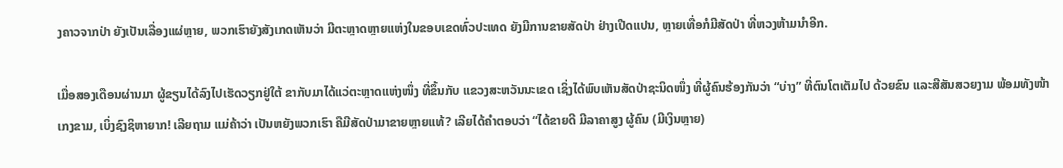ງຄາວຈາກປ່າ ຍັງເປັນເລື່ອງແຜ່ຫຼາຍ, ພວກເຮົາຍັງສັງເກດເຫັນວ່າ ມີຕະຫຼາດຫຼາຍແຫ່ງໃນຂອບເຂດທົ່ວປະເທດ ຍັງມີການຂາຍສັດປ່າ ຢ່າງເປີດແປນ, ຫຼາຍເທື່ອກໍມີສັດປ່າ ທີ່ຫວງຫ້າມນຳອີກ.

ເມື່ອສອງເດືອນຜ່ານມາ ຜູ້ຂຽນໄດ້ລົງໄປເຮັດວຽກຢູ່ໃຕ້ ຂາກັບມາໄດ້ແວ່ຕະຫຼາດແຫ່ງໜຶ່ງ ທີ່ຂຶ້ນກັບ ແຂວງສະຫວັນນະເຂດ ເຊິ່ງໄດ້ພົບເຫັນສັດປ່າຊະນິດໜຶ່ງ ທີ່ຜູ້ຄົນຮ້ອງກັນວ່າ “ບ່າງ” ທີ່ຕົນໂຕເຕັມໄປ ດ້ວຍຂົນ ແລະສີສັນສວຍງາມ ພ້ອມທັງໜ້າເກງຂາມ, ເບິ່ງຊົງຊິຫາຍາກ! ເລີຍຖາມ ແມ່ຄ້າວ່າ ເປັນຫຍັງພວກເຮົາ ຄືມີສັດປ່າມາຂາຍຫຼາຍແທ້? ເລີຍໄດ້ຄຳຕອບວ່າ “ໄດ້ຂາຍດີ ມີລາຄາສູງ ຜູ້ຄົນ (ມີເງິນຫຼາຍ)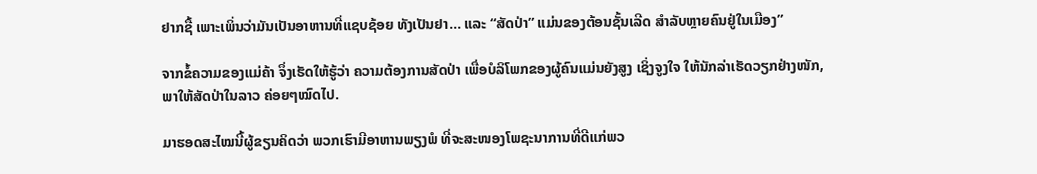ຢາກຊື້ ເພາະເພິ່ນວ່າມັນເປັນອາຫານທີ່ແຊບຊ້ອຍ ທັງເປັນຢາ… ແລະ “ສັດປ່າ” ແມ່ນຂອງຕ້ອນຊັ້ນເລີດ ສຳລັບຫຼາຍຄົນຢູ່ໃນເມືອງ”

ຈາກຂໍ້ຄວາມຂອງແມ່ຄ້າ ຈຶ່ງເຮັດໃຫ້ຮູ້ວ່າ ຄວາມຕ້ອງການສັດປ່າ ເພື່ອບໍລິໂພກຂອງຜູ້ຄົນແມ່ນຍັງສູງ ເຊິ່ງຈູງໃຈ ໃຫ້ນັກລ່າເຮັດວຽກຢ່າງໜັກ, ພາໃຫ້ສັດປ່າໃນລາວ ຄ່ອຍໆໝົດໄປ.

ມາຮອດສະໄໝນີ້ຜູ້ຂຽນຄິດວ່າ ພວກເຮົາມີອາຫານພຽງພໍ ທີ່ຈະສະໜອງໂພຊະນາການທີ່ດີແກ່ພວ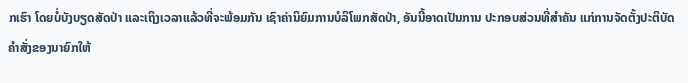ກເຮົາ ໂດຍບໍ່ບັງບຽດສັດປ່າ ແລະເຖິງເວລາແລ້ວທີ່ຈະພ້ອມກັນ ເຊົາຄ່ານິຍົມການບໍລິໂພກສັດປ່າ, ອັນນີ້ອາດເປັນການ ປະກອບສ່ວນທີ່ສຳຄັນ ແກ່ການຈັດຕັ້ງປະຕິບັດຄຳສັ່ງຂອງນາຍົກໃຫ້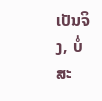ເປັນຈິງ, ບໍ່ສະ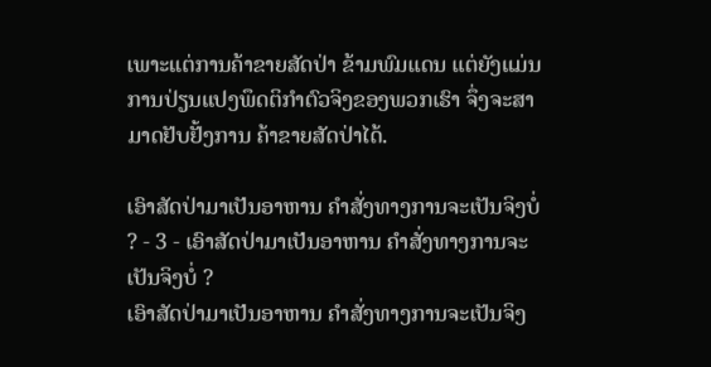ເພາະແຕ່ການຄ້າຂາຍສັດປ່າ ຂ້າມພົມແດນ ແຕ່ຍັງແມ່ນການປ່ຽນແປງພຶດຕິກຳຕົວຈິງຂອງພວກເຮົາ ຈຶ່ງຈະສາມາດຢັບຢັ້ງການ ຄ້າຂາຍສັດປ່າໄດ້.

ເອົາສັດປ່າມາເປັນອາຫານ ຄຳສັ່ງທາງການຈະເປັນຈິງບໍ່ ? - 3 - ເອົາສັດປ່າມາເປັນອາຫານ ຄຳສັ່ງທາງການຈະເປັນຈິງບໍ່ ?
ເອົາສັດປ່າມາເປັນອາຫານ ຄຳສັ່ງທາງການຈະເປັນຈິງ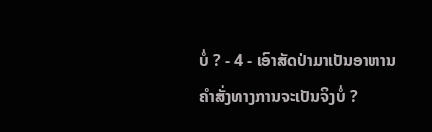ບໍ່ ? - 4 - ເອົາສັດປ່າມາເປັນອາຫານ ຄຳສັ່ງທາງການຈະເປັນຈິງບໍ່ ?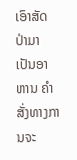ເອົາສັດປ່າມາເປັນອາຫານ ຄຳສັ່ງທາງການຈະ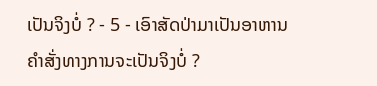ເປັນຈິງບໍ່ ? - 5 - ເອົາສັດປ່າມາເປັນອາຫານ ຄຳສັ່ງທາງການຈະເປັນຈິງບໍ່ ?